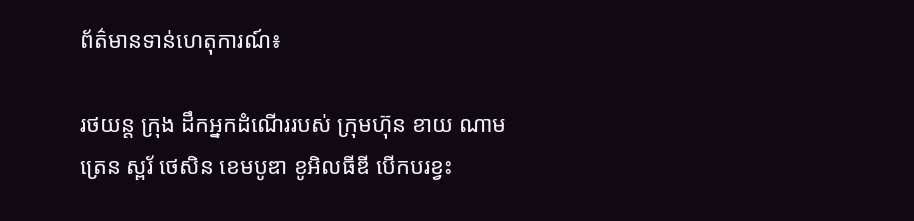ព័ត៌មានទាន់ហេតុការណ៍៖

រថយន្ត ក្រុង ដឹកអ្នកដំណើររបស់ ក្រុមហ៊ុន ខាយ ណាម ត្រេន ស្ពរ័ ថេសិន ខេមបូឌា ខូអិលធីឌី បើកបរខ្វះ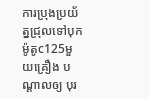ការប្រុងប្រយ័ត្នជ្រុលទៅបុកម៉ូតូc125មួយគ្រឿង បណ្តាលឲ្យ បុរ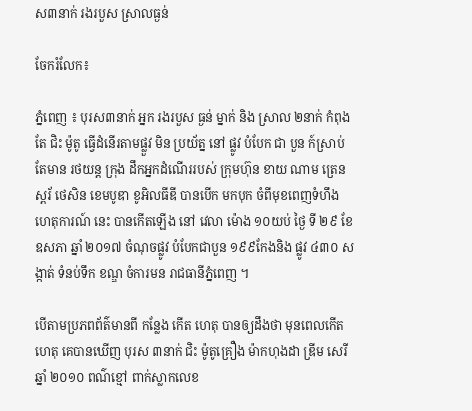ស៣នាក់ រងរបួស ស្រាលធ្ងន់

ចែករំលែក៖

ភ្នំពេញ ៖ បុរស៣នាក់ អ្នក រងរបួស ធ្ងន់ ម្នាក់ និង ស្រាល ២នាក់ កំពុង តែ ជិះ ម៉ូតូ ធ្វើដំនើរតាមផ្លួវ មិន ប្រយ័ត្ន នៅ ផ្លូវ បំបែក ជា បួន ក៍ស្រាប់តែមាន រថយន្ត ក្រុង ដឹកអ្នកដំណើររបស់ ក្រុមហ៊ុន ខាយ ណាម ត្រេន ស្ពរ័ ថេសិន ខេមបូឌា ខូអិលធីឌី បានបើក មកបុក ចំពីមុខពេញទំហឹង ហេតុការណ៍ នេះ បានកើតឡើង នៅ វេលា ម៉ោង ១០យប់ ថ្ងៃ ទី ២៩ ខែ ឧសភា ឆ្នាំ ២០១៧ ចំណុចផ្លូវ បំបែកជាបួន ១៩៩កែងនិង ផ្លូវ ៤៣០ សង្កាត់ ទំនប់ទឹក ខណ្ឌ ចំការមន រាជធានីភ្នំពេញ ។

បើតាមប្រភពព័ត៌មានពី កន្លែង កើត ហេតុ បានឲ្យដឹងថា មុនពេលកើតហេតុ គេបានឃើញ បុរស ៣នាក់ ជិះ ម៉ូតូគ្រឿង ម៉ាកហុងដា ឌ្រីម សេរី ឆ្នាំ ២០១០ ពណ៌ខ្មៅ ពាក់ស្លាកលេខ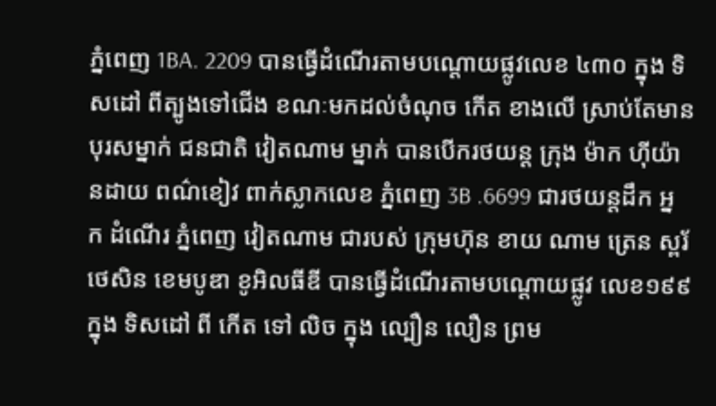ភ្នំពេញ 1BA. 2209 បានធ្វើដំណើរតាមបណ្ដោយផ្លូវលេខ ៤៣០ ក្នុង ទិសដៅ ពីត្បូងទៅជើង ខណៈមកដល់ចំណុច កើត ខាងលើ ស្រាប់តែមាន បុរសម្នាក់ ជនជាតិ វៀតណាម ម្នាក់ បានបើករថយន្ត ក្រុង ម៉ាក ហ៊ីយ៉ានដាយ ពណ៌ខៀវ ពាក់ស្លាកលេខ ភ្នំពេញ 3B .6699 ជារថយន្តដឹក អ្នក ដំណើរ ភ្នំពេញ វៀតណាម ជារបស់ ក្រុមហ៊ុន ខាយ ណាម ត្រេន ស្ពរ័ ថេសិន ខេមបូឌា ខូអិលធីឌី បានធ្វើដំណើរតាមបណ្ដោយផ្លូវ លេខ១៩៩ ក្នុង ទិសដៅ ពី កើត ទៅ លិច ក្នុង ល្បឿន លឿន ព្រម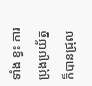ទាំង ខ្វះ ការប្រុងប្រយ័ត្ន ក៏បានជ្រុល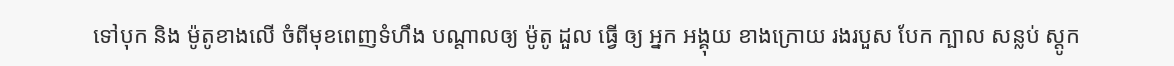ទៅបុក និង ម៉ូតូខាងលើ ចំពីមុខពេញទំហឹង បណ្តាលឲ្យ ម៉ូតូ ដួល ធ្វើ ឲ្យ អ្នក អង្គុយ ខាងក្រោយ រងរបួស បែក ក្បាល សន្លប់ ស្ដូក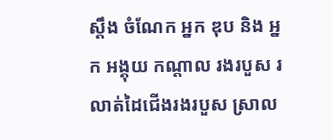ស្ដឹង ចំណែក អ្នក ឌុប និង អ្នក អង្គុយ កណ្ដាល រងរបួស រលាត់ដៃជើងរងរបួស ស្រាល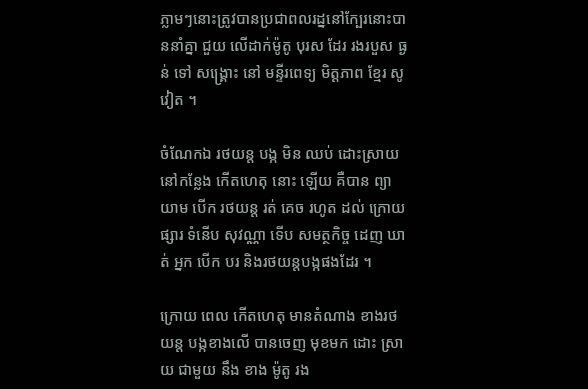ភ្លាមៗនោះត្រូវបានប្រជាពលរដ្ននៅក្បែរនោះបាននាំគ្នា ជួយ លើដាក់ម៉ូតូ បុរស ដែរ រងរបួស ធ្ងន់ ទៅ សង្គ្រោះ នៅ មន្ទីរពេទ្យ មិត្តភាព ខ្មែរ សូវៀត ។

ចំណែកឯ រថយន្ត បង្ក មិន ឈប់ ដោះស្រាយ នៅកន្លែង កើតហេតុ នោះ ឡើយ គឺបាន ព្យាយាម បើក រថយន្ត រត់ គេច រហូត ដល់ ក្រោយ ផ្សារ ទំនើប សុវណ្ណា ទើប សមត្ថកិច្ច ដេញ ឃាត់ អ្នក បើក បរ និងរថយន្តបង្កផងដែរ ។

ក្រោយ ពេល កើតហេតុ មានតំណាង ខាងរថយន្ត បង្កខាងលើ បានចេញ មុខមក ដោះ ស្រាយ ជាមួយ នឹង ខាង ម៉ូតូ រង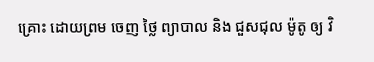គ្រោះ ដោយព្រម ចេញ ថ្លៃ ព្យាបាល និង ជួសជុល ម៉ូតូ ឲ្យ វិ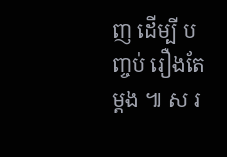ញ ដើម្បី បញ្ចប់ រឿងតែម្តង ៕ ស រ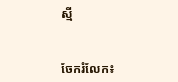ស្មី


ចែករំលែក៖